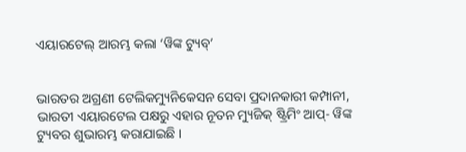ଏୟାରଟେଲ୍ ଆରମ୍ଭ କଲା ‘ୱିଙ୍କ ଟ୍ୟୁବ୍’


ଭାରତର ଅଗ୍ରଣୀ ଟେଲିକମ୍ୟୁନିକେସନ ସେବା ପ୍ରଦାନକାରୀ କମ୍ପାନୀ, ଭାରତୀ ଏୟାରଟେଲ ପକ୍ଷରୁ ଏହାର ନୂତନ ମ୍ୟୁଜିକ୍ ଷ୍ଟ୍ରିମିଂ ଆପ୍- ୱିଙ୍କ ଟ୍ୟୁବର ଶୁଭାରମ୍ଭ କରାଯାଇଛି ।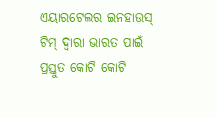ଏୟାରଟେଲର ଇନହାଉସ୍ ଟିମ୍ ଦ୍ୱାରା ଭାରତ ପାଇଁ ପ୍ରସ୍ତୁତ କୋଟି କୋଟି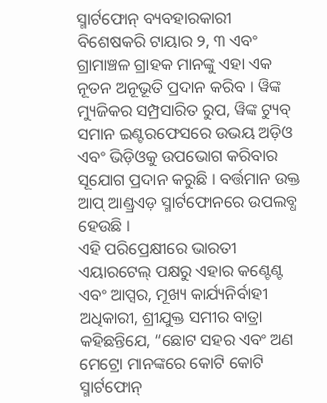ସ୍ମାର୍ଟଫୋନ୍ ବ୍ୟବହାରକାରୀ ବିଶେଷକରି ଟାୟାର ୨, ୩ ଏବଂ ଗ୍ରାମାଞ୍ଚଳ ଗ୍ରାହକ ମାନଙ୍କୁ ଏହା ଏକ ନୂତନ ଅନୂଭୂତି ପ୍ରଦାନ କରିବ । ୱିଙ୍କ ମ୍ୟୁଜିକର ସମ୍ପ୍ରସାରିତ ରୁପ, ୱିଙ୍କ ଟ୍ୟୁବ୍ ସମାନ ଇଣ୍ଟରଫେସରେ ଉଭୟ ଅଡ଼ିଓ ଏବଂ ଭିଡ଼ିଓକୁ ଉପଭୋଗ କରିବାର ସୂଯୋଗ ପ୍ରଦାନ କରୁଛି । ବର୍ତ୍ତମାନ ଉକ୍ତ ଆପ୍ ଆଣ୍ଡ୍ରଏଡ଼ ସ୍ମାର୍ଟଫୋନରେ ଉପଲବ୍ଧ ହେଉଛି ।
ଏହି ପରିପ୍ରେକ୍ଷୀରେ ଭାରତୀ ଏୟାରଟେଲ୍ ପକ୍ଷରୁ ଏହାର କଣ୍ଟେଣ୍ଟ ଏବଂ ଆପ୍ସର, ମୂଖ୍ୟ କାର୍ଯ୍ୟନିର୍ବାହୀ ଅଧିକାରୀ, ଶ୍ରୀଯୁକ୍ତ ସମୀର ବାତ୍ରା କହିଛନ୍ତିଯେ, “ଛୋଟ ସହର ଏବଂ ଅଣ ମେଟ୍ରୋ ମାନଙ୍କରେ କୋଟି କୋଟି ସ୍ମାର୍ଟଫୋନ୍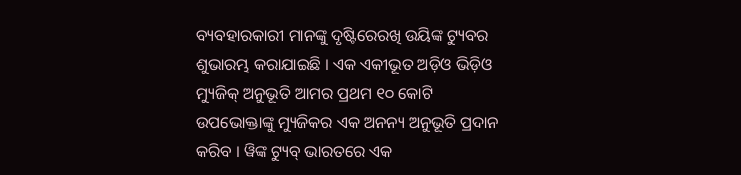ବ୍ୟବହାରକାରୀ ମାନଙ୍କୁ ଦୃଷ୍ଟିରେରଖି ଉୟିଙ୍କ ଟ୍ୟୁବର ଶୁଭାରମ୍ଭ କରାଯାଇଛି । ଏକ ଏକୀଭୂତ ଅଡ଼ିଓ ଭିଡ଼ିଓ ମ୍ୟୁଜିକ୍ ଅନୁଭୂତି ଆମର ପ୍ରଥମ ୧୦ କୋଟି ଉପଭୋକ୍ତାଙ୍କୁ ମ୍ୟୁଜିକର ଏକ ଅନନ୍ୟ ଅନୁଭୂତି ପ୍ରଦାନ କରିବ । ୱିଙ୍କ ଟ୍ୟୁବ୍ ଭାରତରେ ଏକ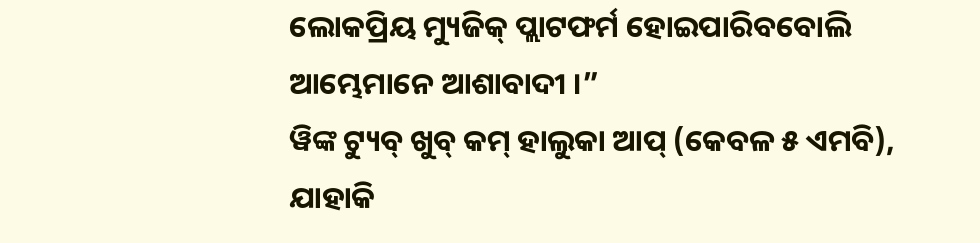ଲୋକପ୍ରିୟ ମ୍ୟୁଜିକ୍ ପ୍ଲାଟଫର୍ମ ହୋଇପାରିବବୋଲି ଆମ୍ଭେମାନେ ଆଶାବାଦୀ ।”
ୱିଙ୍କ ଟ୍ୟୁବ୍ ଖୁବ୍ କମ୍ ହାଲୁକା ଆପ୍ (କେବଳ ୫ ଏମବି), ଯାହାକି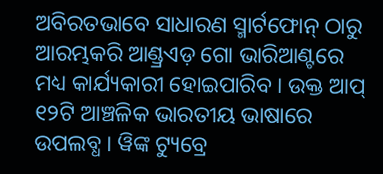ଅବିରତଭାବେ ସାଧାରଣ ସ୍ମାର୍ଟଫୋନ୍ ଠାରୁ ଆରମ୍ଭକରି ଆଣ୍ଡ୍ରଏଡ଼ ଗୋ ଭାରିଆଣ୍ଟରେ ମଧ୍ୟ କାର୍ଯ୍ୟକାରୀ ହୋଇପାରିବ । ଉକ୍ତ ଆପ୍ ୧୨ଟି ଆଞ୍ଚଳିକ ଭାରତୀୟ ଭାଷାରେ ଉପଲବ୍ଧ । ୱିଙ୍କ ଟ୍ୟୁବ୍ରେ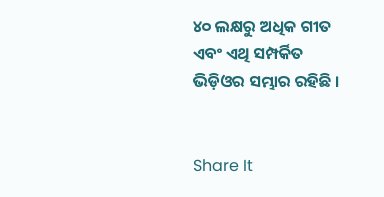୪୦ ଲକ୍ଷରୁ ଅଧିକ ଗୀତ ଏବଂ ଏଥି ସମ୍ପର୍କିତ ଭିଡ଼ିଓର ସମ୍ଭାର ରହିଛି ।


Share It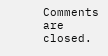Comments are closed.